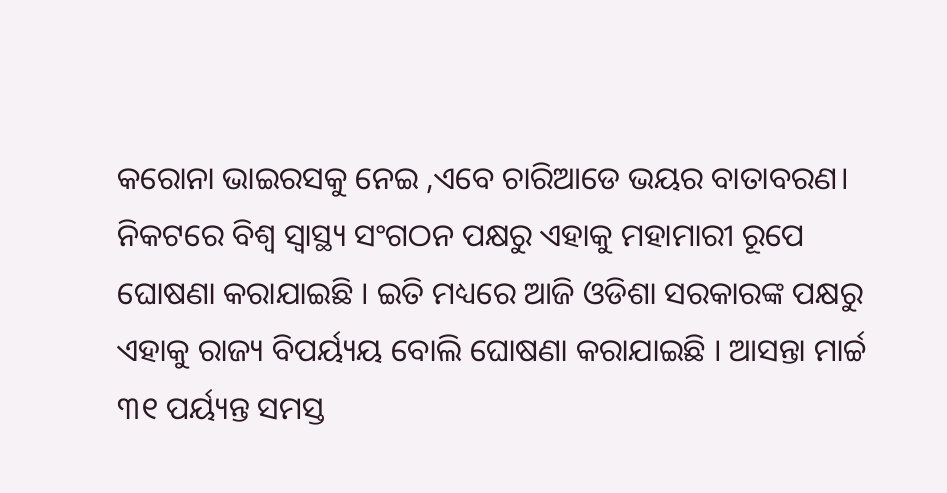କରୋନା ଭାଇରସକୁ ନେଇ ,ଏବେ ଚାରିଆଡେ ଭୟର ବାତାବରଣ। ନିକଟରେ ବିଶ୍ୱ ସ୍ୱାସ୍ଥ୍ୟ ସଂଗଠନ ପକ୍ଷରୁ ଏହାକୁ ମହାମାରୀ ରୂପେ ଘୋଷଣା କରାଯାଇଛି । ଇତି ମଧ୍ୟରେ ଆଜି ଓଡିଶା ସରକାରଙ୍କ ପକ୍ଷରୁ ଏହାକୁ ରାଜ୍ୟ ବିପର୍ୟ୍ୟୟ ବୋଲି ଘୋଷଣା କରାଯାଇଛି । ଆସନ୍ତା ମାର୍ଚ୍ଚ ୩୧ ପର୍ୟ୍ୟନ୍ତ ସମସ୍ତ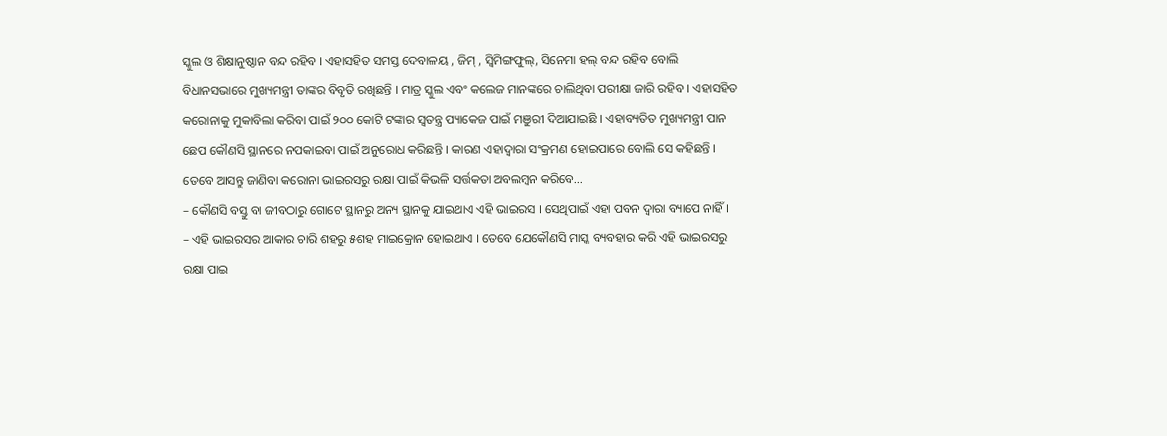ସ୍କୁଲ ଓ ଶିକ୍ଷାନୁଷ୍ଠାନ ବନ୍ଦ ରହିବ । ଏହାସହିତ ସମସ୍ତ ଦେବାଳୟ , ଜିମ୍ , ସ୍ୱିମିଙ୍ଗଫୁଲ୍, ସିନେମା ହଲ୍ ବନ୍ଦ ରହିବ ବୋଲି ବିଧାନସଭାରେ ମୁଖ୍ୟମନ୍ତ୍ରୀ ତାଙ୍କର ବିବୃତି ରଖିଛନ୍ତି । ମାତ୍ର ସ୍କୁଲ ଏବଂ କଲେଜ ମାନଙ୍କରେ ଚାଲିଥିବା ପରୀକ୍ଷା ଜାରି ରହିବ । ଏହାସହିତ କରୋନାକୁ ମୁକାବିଲା କରିବା ପାଇଁ ୨୦୦ କୋଟି ଟଙ୍କାର ସ୍ୱତନ୍ତ୍ର ପ୍ୟାକେଜ ପାଇଁ ମଞୁରୀ ଦିଆଯାଇଛି । ଏହାବ୍ୟତିତ ମୁଖ୍ୟମନ୍ତ୍ରୀ ପାନ ଛେପ କୌଣସି ସ୍ଥାନରେ ନପକାଇବା ପାଇଁ ଅନୁରୋଧ କରିଛନ୍ତି । କାରଣ ଏହାଦ୍ୱାରା ସଂକ୍ରମଣ ହୋଇପାରେ ବୋଲି ସେ କହିଛନ୍ତି ।
ତେବେ ଆସନ୍ତୁ ଜାଣିବା କରୋନା ଭାଇରସରୁ ରକ୍ଷା ପାଇଁ କିଭଳି ସର୍ତ୍ତକତା ଅବଲମ୍ବନ କରିବେ…
– କୌଣସି ବସ୍ତୁ ବା ଜୀବଠାରୁ ଗୋଟେ ସ୍ଥାନରୁ ଅନ୍ୟ ସ୍ଥାନକୁ ଯାଇଥାଏ ଏହି ଭାଇରସ । ସେଥିପାଇଁ ଏହା ପବନ ଦ୍ୱାରା ବ୍ୟାପେ ନାହିଁ ।
– ଏହି ଭାଇରସର ଆକାର ଚାରି ଶହରୁ ୫ଶହ ମାଇକ୍ରୋନ ହୋଇଥାଏ । ତେବେ ଯେକୌଣସି ମାସ୍କ ବ୍ୟବହାର କରି ଏହି ଭାଇରସରୁ ରକ୍ଷା ପାଇ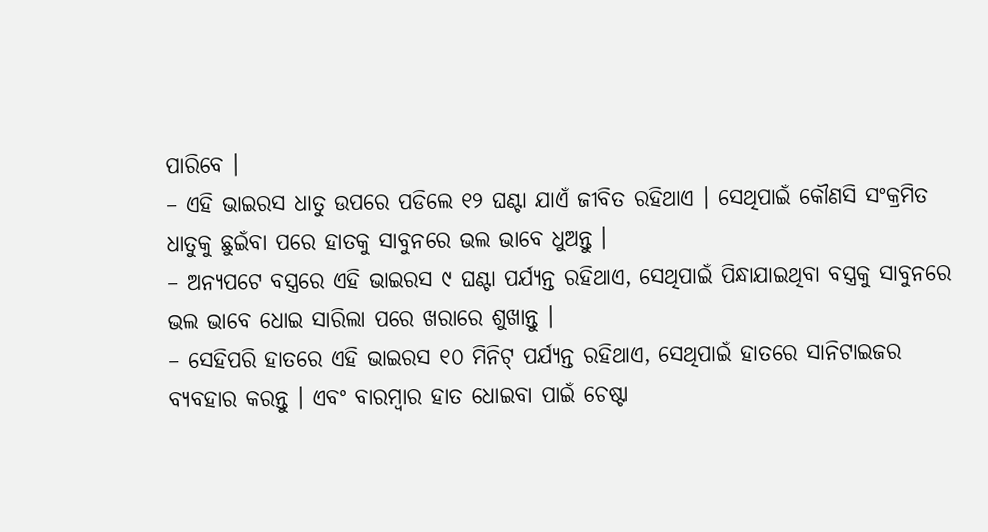ପାରିବେ ।
– ଏହି ଭାଇରସ ଧାତୁ ଉପରେ ପଡିଲେ ୧୨ ଘଣ୍ଟା ଯାଏଁ ଜୀବିତ ରହିଥାଏ । ସେଥିପାଇଁ କୌଣସି ସଂକ୍ରମିତ ଧାତୁକୁ ଛୁଇଁବା ପରେ ହାତକୁ ସାବୁନରେ ଭଲ ଭାବେ ଧୁଅନ୍ତୁ ।
– ଅନ୍ୟପଟେ ବସ୍ତ୍ରରେ ଏହି ଭାଇରସ ୯ ଘଣ୍ଟା ପର୍ଯ୍ୟନ୍ତ ରହିଥାଏ, ସେଥିପାଇଁ ପିନ୍ଧାଯାଇଥିବା ବସ୍ତ୍ରକୁ ସାବୁନରେ ଭଲ ଭାବେ ଧୋଇ ସାରିଲା ପରେ ଖରାରେ ଶୁଖାନ୍ତୁ ।
– ସେହିପରି ହାତରେ ଏହି ଭାଇରସ ୧୦ ମିନିଟ୍ ପର୍ଯ୍ୟନ୍ତ ରହିଥାଏ, ସେଥିପାଇଁ ହାତରେ ସାନିଟାଇଜର ବ୍ୟବହାର କରନ୍ତୁ । ଏବଂ ବାରମ୍ବାର ହାତ ଧୋଇବା ପାଇଁ ଚେଷ୍ଟା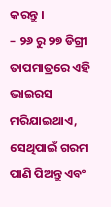କରନ୍ତୁ ।
– ୨୬ ରୁ ୨୭ ଡିଗ୍ରୀ ତାପମାତ୍ରରେ ଏହି ଭାଇରସ ମରିଯାଇଥାଏ, ସେଥିପାଇଁ ଗରମ ପାଣି ପିଅନ୍ତୁ ଏବଂ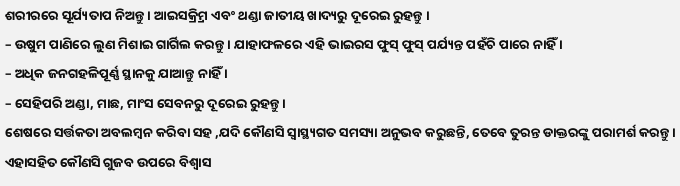ଶରୀରରେ ସୂର୍ଯ୍ୟତାପ ନିଅନ୍ତୁ । ଆଇସକ୍ର୍ରିମ ଏବଂ ଥଣ୍ଡା ଜାତୀୟ ଖାଦ୍ୟରୁ ଦୂରେଇ ରୁହନ୍ତୁ ।
– ଉଷୁମ ପାଣିରେ ଲୁଣ ମିଶାଇ ଗାର୍ଗିଲ କରନ୍ତୁ । ଯାହାଫଳରେ ଏହି ଭାଇରସ ଫୁସ୍ ଫୁସ୍ ପର୍ଯ୍ୟନ୍ତ ପହଁଚି ପାରେ ନାହିଁ ।
– ଅଧିକ ଜନଗହଳିପୂର୍ଣ୍ଣ ସ୍ଥାନକୁ ଯାଆନ୍ତୁ ନାହିଁ ।
– ସେହିପରି ଅଣ୍ଡା, ମାଛ, ମାଂସ ସେବନରୁ ଦୂରେଇ ରୁହନ୍ତୁ ।
ଶେଷରେ ସର୍ତ୍ତକତା ଅବଲମ୍ବନ କରିବା ସହ ,ଯଦି କୌଣସି ସ୍ୱାସ୍ଥ୍ୟଗତ ସମସ୍ୟା ଅନୁଭବ କରୁଛନ୍ତି, ତେବେ ତୁରନ୍ତ ଡାକ୍ତରଙ୍କୁ ପରାମର୍ଶ କରନ୍ତୁ । ଏହାସହିତ କୌଣସି ଗୁଜବ ଉପରେ ବିଶ୍ୱାସ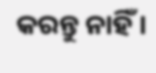କରନ୍ତୁ ନାହିଁ ।